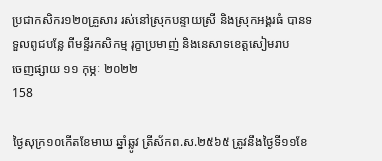ប្រជាកសិករ១២០គ្រួសារ រស់នៅស្រុកបន្ទាយស្រី និងស្រុកអង្គរធំ បានទទួលពូជបន្លែ ពីមន្ទីរកសិកម្ម រុក្ខាប្រមាញ់ និងនេសាទខេត្តសៀមរាប
ចេញផ្សាយ ១១ កុម្ភៈ ២០២២
158

ថ្ងៃសុក្រ១០កើតខែមាឃ ឆ្នាំឆ្លូវ ត្រីស័កព.ស.២៥៦៥ ត្រូវនឹងថ្ងៃទី១១ខែ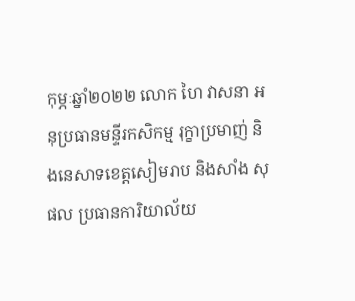កុម្ភៈឆ្នាំ២០២២ លោក ហៃ វាសនា អនុប្រធានមន្ទីរកសិកម្ម រុក្ខាប្រមាញ់ និងនេសាទខេត្តសៀមរាប និងសាំង សុផល ប្រធានការិយាល័យ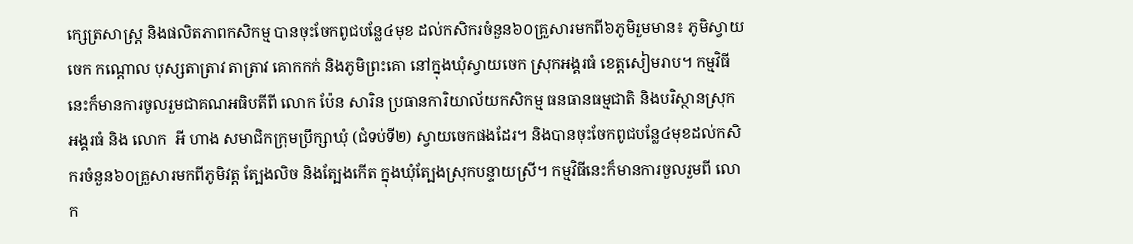ក្សេត្រសាស្ត្រ និងផលិតភាពកសិកម្ម បានចុះចែកពូជបន្លែ៤មុខ ដល់កសិករចំនួន៦០គ្រួសារមកពី៦ភូមិរួមមាន៖ ភូមិស្វាយចេក កណ្តោល បុស្សតាត្រាវ តាត្រាវ គោកកក់ និងភូមិព្រះគោ នៅក្នុងឃុំស្វាយចេក ស្រុកអង្គរធំ ខេត្តសៀមរាប។ កម្មវិធីនេះក៏មានការចូលរួមជាគណអធិបតីពី លោក ប៉ែន សារិន ប្រធានការិយាល័យកសិកម្ម ធនធានធម្មជាតិ និងបរិស្ថានស្រុកអង្គរធំ និង លោក  អី ហាង សមាជិកក្រុមប្រឹក្សាឃុំ (ជំទប់ទី២) ស្វាយចេកផងដែរ។ និងបានចុះចែកពូជបន្លែ៤មុខដល់កសិករចំនួន៦០គ្រួសារមកពីភូមិវត្ត ត្បែងលិច និងត្បែងកើត ក្នុងឃុំត្បែងស្រុកបន្ទាយស្រី។ កម្មវិធីនេះក៏មានការចួលរួមពី លោក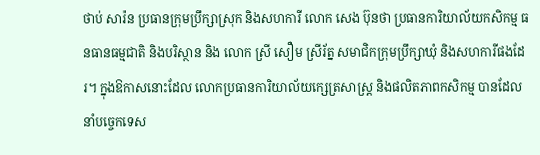ថាប់ សារ៉ន ប្រធានក្រុមប្រឹក្សាស្រុក និងសហការី លោក សេង ប៊ុនថា ប្រធានការិយាល័យកសិកម្ម ធនធានធម្មជាតិ និងបរិស្ថាន និង លោក ស្រី សឿម ស្រីរ័ត្ន សមាជិកក្រុមប្រឹក្សាឃុំ និងសហការីផងដែរ។ ក្នុងឱកាសនោះដែល លោកប្រធានការិយាល័យក្សេត្រសាស្ត្រ និងផលិតភាពកសិកម្ម បានដែលនាំបច្ចេកទេស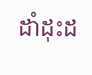ដាំដុះដ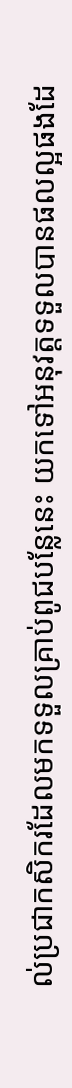ល់ប្រជាកសិករដែលមកទទួលគ្រាប់ពូជបន្លែនេះ យកទៅអនុវត្តទទួលបានផលល្អផងដែ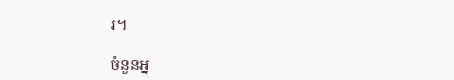រ។

ចំនួនអ្ន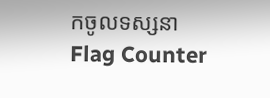កចូលទស្សនា
Flag Counter